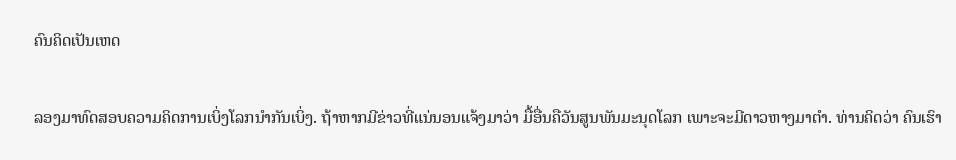ຄົນຄິດເປັນເຫດ

ລອງມາທົດສອບຄວາມຄິດການເບິ່ງໂລກນຳກັນເບິ່ງ. ຖ້າຫາກມີຂ່າວທີ່ແນ່ນອນແຈ້ງມາວ່າ ມື້ອື່ນຄືວັນສູນພັນມະນຸດໂລກ ເພາະຈະມີດາວຫາງມາຕຳ. ທ່ານຄິດວ່າ ຄົນເຮົາ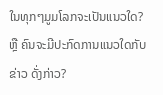ໃນທຸກໆມູມໂລກຈະເປັນແນວໃດ? ຫຼື ຄົນຈະມີປະກົດການແນວໃດກັບຂ່າວ ດັ່ງກ່າວ?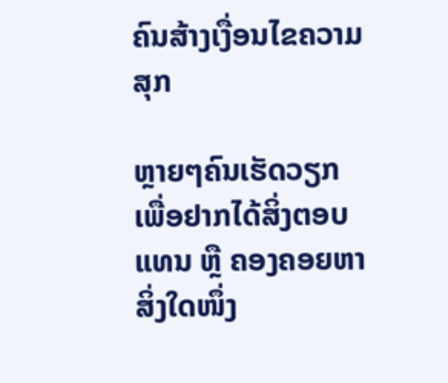ຄົນສ້າງເງື່ອນໄຂຄວາມສຸກ

ຫຼາຍໆຄົນເຮັດວຽກເພື່ອຢາກໄດ້ສິ່ງຕອບແທນ ຫຼື ຄອງຄອຍຫາສິ່ງໃດໜຶ່ງ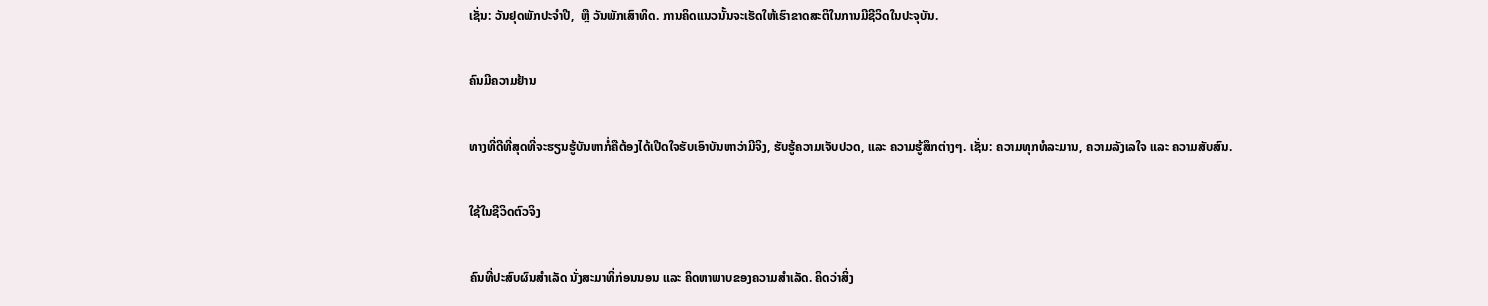ເຊັ່ນ: ວັນຢຸດພັກປະຈຳປີ,  ຫຼື ວັນພັກເສົາທິດ. ການຄິດແນວນັ້ນຈະເຮັດໃຫ້ເຮົາຂາດສະຕິໃນການມີຊີວິດໃນປະຈຸບັນ.

ຄົນມີຄວາມຢ້ານ

ທາງທີ່ດີທີ່ສຸດທີ່ຈະຮຽນຮູ້ບັນຫາກໍ່ຄືຕ້ອງໄດ້ເປີດໃຈຮັບເອົາບັນຫາວ່າມີຈິງ, ຮັບຮູ້ຄວາມເຈັບປວດ, ແລະ ຄວາມຮູ້ສຶກຕ່າງໆ. ເຊັ່ນ: ຄວາມທຸກທໍລະມານ, ຄວາມລັງເລໃຈ ແລະ ຄວາມສັບສົນ.

ໃຊ້ໃນຊີວິດຕົວຈິງ

ຄົນທີ່ປະສົບຜົນສຳເລັດ ນັ່ງສະມາທິ່ກ່ອນນອນ ແລະ ຄິດຫາພາບຂອງຄວາມສຳເລັດ. ຄິດວ່າສິ່ງ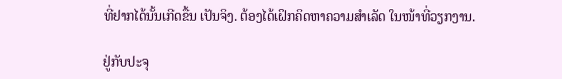ທີ່ຢາກໄດ້ນັ້ນເກີດຂື້ນ ເປັນຈິງ. ຕ້ອງໄດ້ເຝິກຄິດຫາຄວາມສຳເລັດ ໃນໜ້າທີ່ວຽກງານ.

ຢູ່ກັບປະຈຸ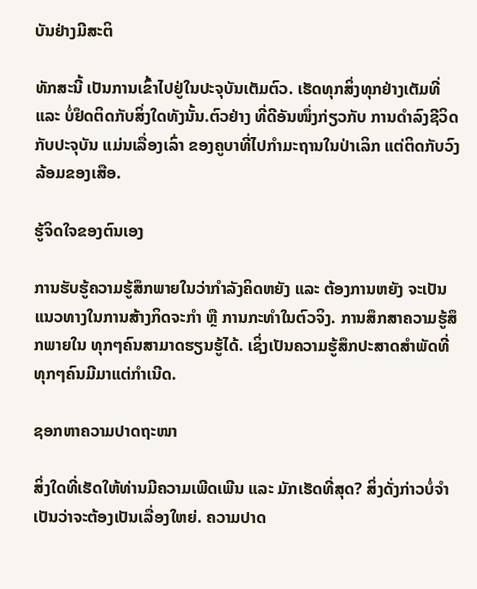ບັນຢ່າງມີສະຕິ

ທັກສະນີ້ ເປັນການເຂົ້າໄປຢູ່ໃນປະຈຸບັນເຕັມຕົວ. ເຮັດທຸກສິ່ງທຸກຢ່າງເຕັມທີ່ ແລະ ບໍ່ຢຶດຕິດກັບສິ່ງໃດທັງນັ້ນ.ຕົວຢ່າງ ທີ່ດີອັນໜຶ່ງກ່ຽວກັບ ການດຳລົງຊີວິດກັບປະຈຸບັນ ແມ່ນເລື່ອງເລົ່າ ຂອງຄູບາທີ່ໄປກຳມະຖານໃນປ່າເລິກ ແຕ່ຕິດກັບວົງລ້ອມຂອງເສືອ.

ຮູ້ຈິດໃຈຂອງຕົນເອງ

ການຮັບຮູ້ຄວາມຮູ້ສຶກພາຍໃນວ່າກຳລັງຄິດຫຍັງ ແລະ ຕ້ອງການຫຍັງ ຈະເປັນແນວທາງໃນການສ້າງກິດຈະກຳ ຫຼື ການກະທຳໃນຕົວຈິງ. ການສຶກສາຄວາມຮູ້ສຶກພາຍໃນ ທຸກໆຄົນສາມາດຮຽນຮູ້ໄດ້. ເຊິ່ງເປັນຄວາມຮູ້ສຶກປະສາດສຳພັດທີ່ທຸກໆຄົນມີມາແຕ່ກຳເນີດ.

ຊອກຫາຄວາມປາດຖະໜາ

ສິ່ງໃດທີ່ເຮັດໃຫ້ທ່ານມີຄວາມເພີດເພີນ ແລະ ມັກເຮັດທີ່ສຸດ? ສິ່ງດັ່ງກ່າວບໍ່ຈຳເປັນວ່າຈະຕ້ອງເປັນເລື່ອງໃຫຍ່. ຄວາມປາດ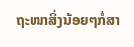ຖະໜາສິ່ງນ້ອຍໆກໍ່ສາ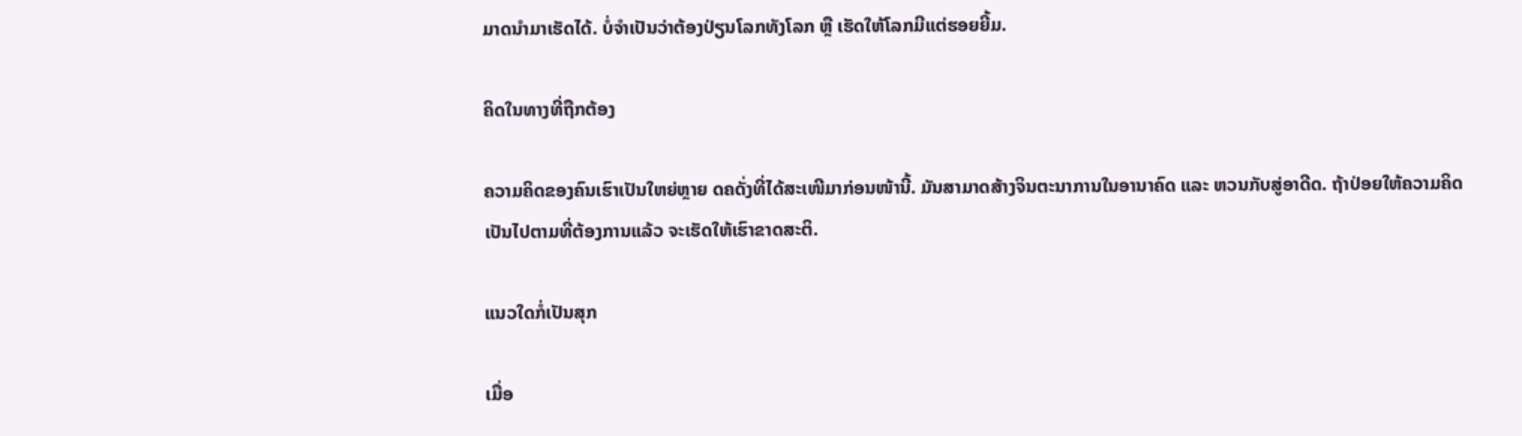ມາດນຳມາເຮັດໄດ້. ບໍ່ຈຳເປັນວ່າຕ້ອງປ່ຽນໂລກທັງໂລກ ຫຼື ເຮັດໃຫ້ໂລກມີແຕ່ຮອຍຍີ້ມ.

ຄິດໃນທາງທີ່ຖືກຕ້ອງ

ຄວາມຄິດຂອງຄົນເຮົາເປັນໃຫຍ່ຫຼາຍ ດຄດັ່ງທີ່ໄດ້ສະເໜີມາກ່ອນໜ້ານີ້. ມັນສາມາດສ້າງຈິນຕະນາການໃນອານາຄົດ ແລະ ຫວນກັບສູ່ອາດີດ. ຖ້າປ່ອຍໃຫ້ຄວາມຄິດເປັນໄປຕາມທີ່ຕ້ອງການແລ້ວ ຈະເຮັດໃຫ້ເຮົາຂາດສະຕິ.

ແນວໃດກໍ່ເປັນສຸກ

ເມື່ອ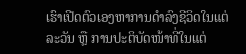ເຮົາເປີດຕົວເອງຫາການດຳລົງຊີວິດໃນແຕ່ລະວັນ ຫຼື ການປະຕິບັດໜ້າທີ່ໃນແຕ່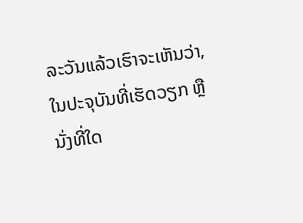ລະວັນແລ້ວເຮົາຈະເຫັນວ່າ, ໃນປະຈຸບັນທີ່ເຮັດວຽກ ຫຼື ນັ່ງທີ່ໃດ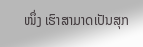ໜຶ່ງ ເຮົາສາມາດເປັນສຸກ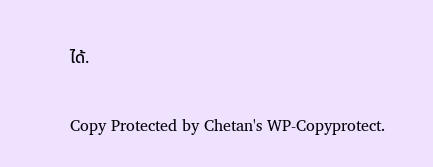ໄດ້.

Copy Protected by Chetan's WP-Copyprotect.